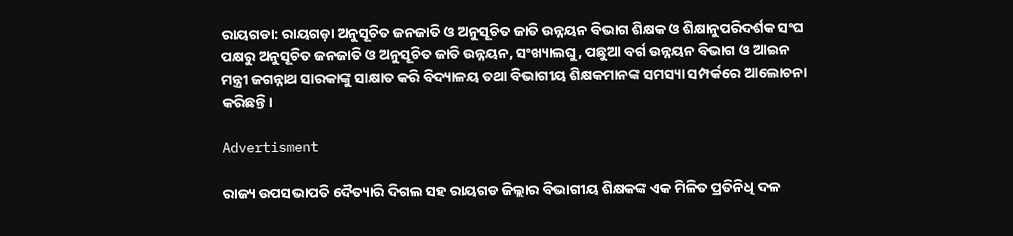ରାୟଗଡା: ରାୟଗଡ଼ା ଅନୁସୂଚିତ ଜନଜାତି ଓ ଅନୁସୂଚିତ ଜାତି ଉନ୍ନୟନ ବିଭାଗ ଶିକ୍ଷକ ଓ ଶିକ୍ଷାନୁପରିଦର୍ଶକ ସଂଘ ପକ୍ଷରୁ ଅନୁସୂଚିତ ଜନଜାତି ଓ ଅନୁସୂଚିତ ଜାତି ଉନ୍ନୟନ, ସଂଖ୍ୟାଲଘୁ, ପଛୁଆ ବର୍ଗ ଉନ୍ନୟନ ବିଭାଗ ଓ ଆଇନ ମନ୍ତ୍ରୀ ଜଗନ୍ନାଥ ସାରକାଙ୍କୁ ସାକ୍ଷାତ କରି ବିଦ୍ୟାଳୟ ତଥା ବିଭାଗୀୟ ଶିକ୍ଷକମାନଙ୍କ ସମସ୍ୟା ସମ୍ପର୍କରେ ଆଲୋଚନା କରିଛନ୍ତି।

Advertisment

ରାଜ୍ୟ ଉପସଭାପତି ଦୈତ୍ୟାରି ଦିଗଲ ସହ ରାୟଗଡ ଜିଲ୍ଲାର ବିଭାଗୀୟ ଶିକ୍ଷକଙ୍କ ଏକ ମିଳିତ ପ୍ରତିନିଧି ଦଳ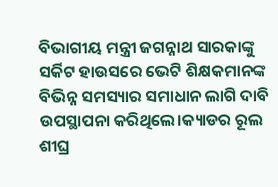ବିଭାଗୀୟ ମନ୍ତ୍ରୀ ଜଗନ୍ନାଥ ସାରକାଙ୍କୁ ସର୍କିଟ ହାଉସରେ ଭେଟି ଶିକ୍ଷକମାନଙ୍କ ବିଭିନ୍ନ ସମସ୍ୟାର ସମାଧାନ ଲାଗି ଦାବି ଉପସ୍ଥାପନା କରିଥିଲେ।କ୍ୟାଡର ରୂଲ ଶୀଘ୍ର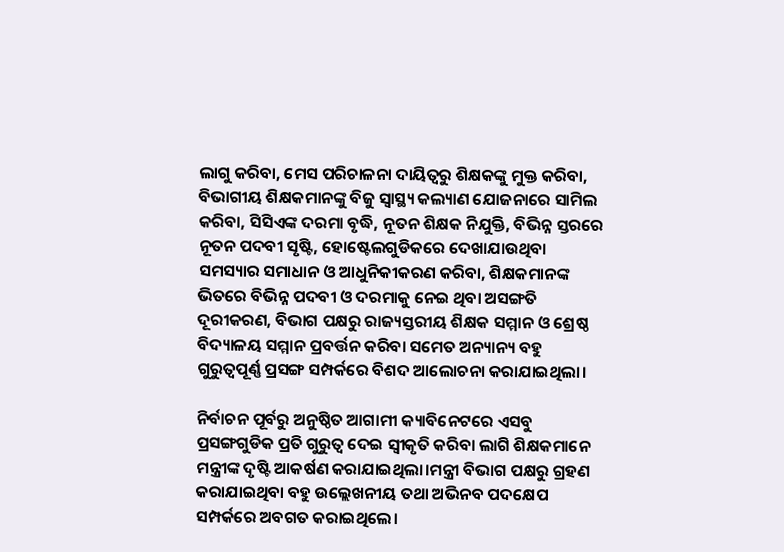ଲାଗୁ କରିବା, ମେସ ପରିଚାଳନା ଦାୟିତ୍ବରୁ ଶିକ୍ଷକଙ୍କୁ ମୁକ୍ତ କରିବା, ବିଭାଗୀୟ ଶିକ୍ଷକମାନଙ୍କୁ ବିଜୁ ସ୍ଵାସ୍ଥ୍ୟ କଲ୍ୟାଣ ଯୋଜନାରେ ସାମିଲ କରିବା, ସିସିଏଙ୍କ ଦରମା ବୃଦ୍ଧି, ନୂତନ ଶିକ୍ଷକ ନିଯୁକ୍ତି, ବିଭିନ୍ନ ସ୍ତରରେ ନୂତନ ପଦବୀ ସୃଷ୍ଟି, ହୋଷ୍ଟେଲଗୁଡିକରେ ଦେଖାଯାଉଥିବା ସମସ୍ୟାର ସମାଧାନ ଓ ଆଧୁନିକୀକରଣ କରିବା, ଶିକ୍ଷକମାନଙ୍କ ଭିତରେ ବିଭିନ୍ନ ପଦବୀ ଓ ଦରମାକୁ ନେଇ ଥିବା ଅସଙ୍ଗତି ଦୂରୀକରଣ, ବିଭାଗ ପକ୍ଷରୁ ରାଜ୍ୟସ୍ତରୀୟ ଶିକ୍ଷକ ସମ୍ମାନ ଓ ଶ୍ରେଷ୍ଠ ବିଦ୍ୟାଳୟ ସମ୍ମାନ ପ୍ରବର୍ତ୍ତନ କରିବା ସମେତ ଅନ୍ୟାନ୍ୟ ବହୁ ଗୁରୁତ୍ୱପୂର୍ଣ୍ଣ ପ୍ରସଙ୍ଗ ସମ୍ପର୍କରେ ବିଶଦ ଆଲୋଚନା କରାଯାଇଥିଲା।

ନିର୍ବାଚନ ପୂର୍ବରୁ ଅନୁଷ୍ଠିତ ଆଗାମୀ କ୍ୟାବିନେଟରେ ଏସବୁ ପ୍ରସଙ୍ଗଗୁଡିକ ପ୍ରତି ଗୁରୁତ୍ବ ଦେଇ ସ୍ବୀକୃତି କରିବା ଲାଗି ଶିକ୍ଷକମାନେ ମନ୍ତ୍ରୀଙ୍କ ଦୃଷ୍ଟି ଆକର୍ଷଣ କରାଯାଇଥିଲା।ମନ୍ତ୍ରୀ ବିଭାଗ ପକ୍ଷରୁ ଗ୍ରହଣ କରାଯାଇଥିବା ବହୁ ଉଲ୍ଲେଖନୀୟ ତଥା ଅଭିନବ ପଦକ୍ଷେପ ସମ୍ପର୍କରେ ଅବଗତ କରାଇଥିଲେ।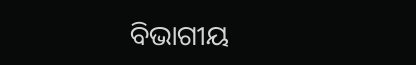ବିଭାଗୀୟ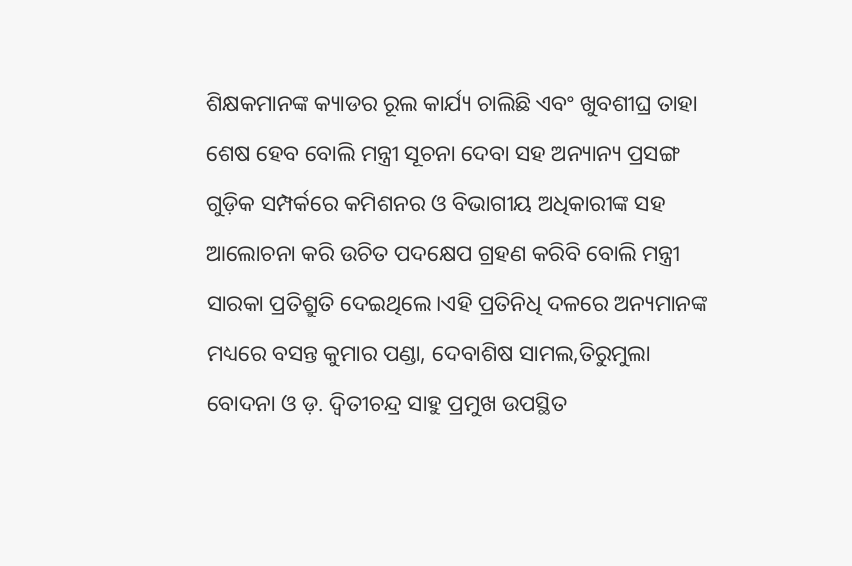ଶିକ୍ଷକମାନଙ୍କ କ୍ୟାଡର ରୂଲ କାର୍ଯ୍ୟ ଚାଲିଛି ଏବଂ ଖୁବଶୀଘ୍ର ତାହା ଶେଷ ହେବ ବୋଲି ମନ୍ତ୍ରୀ ସୂଚନା ଦେବା ସହ ଅନ୍ୟାନ୍ୟ ପ୍ରସଙ୍ଗ ଗୁଡ଼ିକ ସମ୍ପର୍କରେ କମିଶନର ଓ ବିଭାଗୀୟ ଅଧିକାରୀଙ୍କ ସହ ଆଲୋଚନା କରି ଉଚିତ ପଦକ୍ଷେପ ଗ୍ରହଣ କରିବି ବୋଲି ମନ୍ତ୍ରୀ ସାରକା ପ୍ରତିଶ୍ରୁତି ଦେଇଥିଲେ।ଏହି ପ୍ରତିନିଧି ଦଳରେ ଅନ୍ୟମାନଙ୍କ ମଧ୍ୟରେ ବସନ୍ତ କୁମାର ପଣ୍ଡା, ଦେବାଶିଷ ସାମଲ,ତିରୁମୁଲା ବୋଦନା ଓ ଡ଼. ଦ୍ବିତୀଚନ୍ଦ୍ର ସାହୁ ପ୍ରମୁଖ ଉପସ୍ଥିତ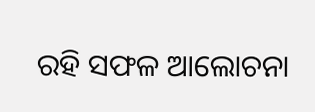ରହି ସଫଳ ଆଲୋଚନା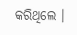କରିଥିଲେ ।